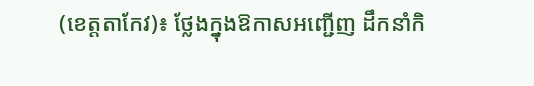(ខេត្តតាកែវ)៖ ថ្លែងក្នុងឱកាសអញ្ជើញ ដឹកនាំកិ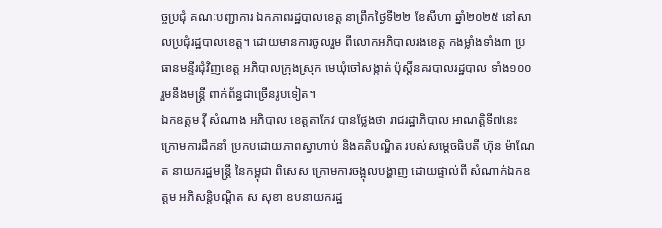ច្ចប្រជុំ គណៈបញ្ជាការ ឯកភាពរដ្ឋបាលខេត្ត នាព្រឹកថ្ងៃទី២២ ខែសីហា ឆ្នាំ២០២៥ នៅសាលប្រជុំរដ្ឋបាលខេត្ត។ ដោយមានការចូលរួម ពីលោកអភិបាលរងខេត្ត កងម្លាំងទាំង៣ ប្រធានមន្ទីរជុំវិញខេត្ត អភិបាលក្រុងស្រុក មេឃុំចៅសង្កាត់ ប៉ុសិ៍្តនគរបាលរដ្ឋបាល ទាំង១០០ រួមនឹងមន្រ្តី ពាក់ព័ន្ធជាច្រើនរូបទៀត។
ឯកឧត្តម វ៉ី សំណាង អភិបាល ខេត្តតាកែវ បានថ្លែងថា រាជរដ្ឋាភិបាល អាណត្តិទី៧នេះ ក្រោមការដឹកនាំ ប្រកបដោយភាពស្វាហាប់ និងគតិបណ្ឌិត របស់សម្ដេចធិបតី ហ៊ុន ម៉ាណែត នាយករដ្ឋមន្រ្តី នៃកម្ពុជា ពិសេស ក្រោមការចង្អុលបង្ហាញ ដោយផ្ទាល់ពី សំណាក់ឯកឧត្តម អភិសន្តិបណ្តិត ស សុខា ឧបនាយករដ្ឋ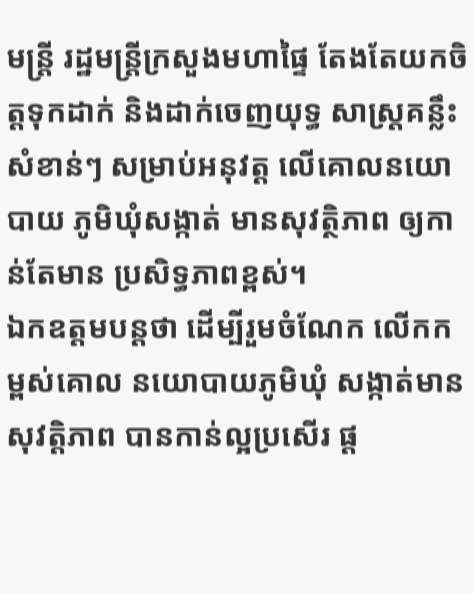មន្រ្តី រដ្ឋមន្រ្តីក្រសួងមហាផ្ទៃ តែងតែយកចិត្តទុកដាក់ និងដាក់ចេញយុទ្ធ សាស្រ្តគន្លឹះសំខាន់ៗ សម្រាប់អនុវត្ដ លើគោលនយោបាយ ភូមិឃុំសង្កាត់ មានសុវត្ថិភាព ឲ្យកាន់តែមាន ប្រសិទ្ធភាពខ្ពស់។
ឯកឧត្តមបន្តថា ដើម្បីរួមចំណែក លើកកម្ពស់គោល នយោបាយភូមិឃុំ សង្កាត់មានសុវត្ដិភាព បានកាន់ល្អប្រសើរ ផ្ដ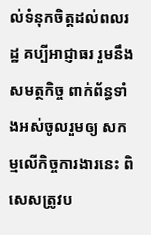ល់ទំនុកចិត្តដល់ពលរដ្ឋ គប្បីអាជ្ញាធរ រួមនឹងសមត្ថកិច្ច ពាក់ព័ន្ធទាំងអស់ចូលរួមឲ្យ សកម្មលើកិច្ចការងារនេះ ពិសេសត្រូវប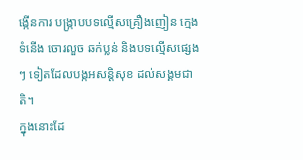ង្កើនការ បង្ក្រាបបទល្មើសគ្រឿងញៀន ក្មេងទំនើង ចោរលួច ឆក់ប្លន់ និងបទល្មើសផ្សេងៗ ទៀតដែលបង្កអសន្ដិសុខ ដល់សង្គមជាតិ។
ក្នុងនោះដែ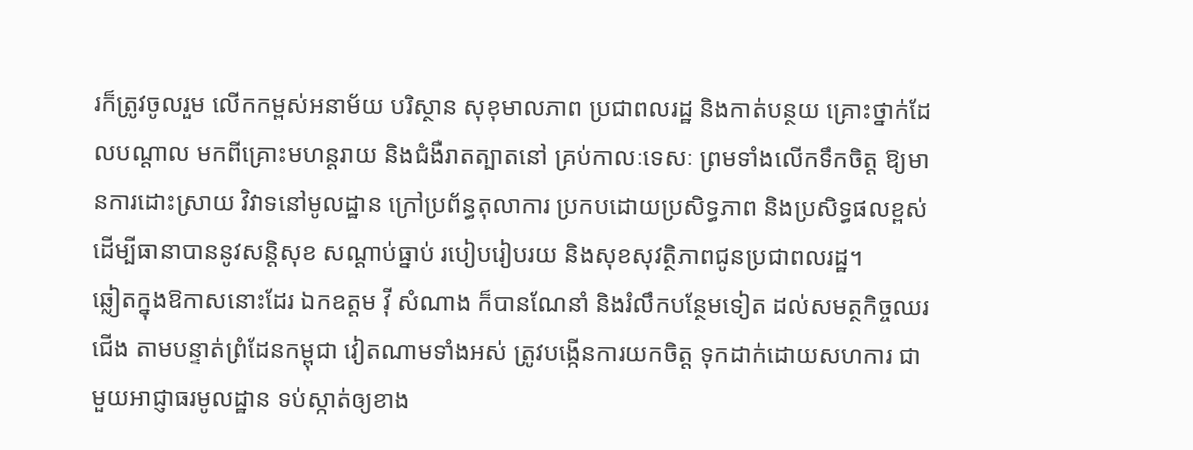រក៏ត្រូវចូលរួម លើកកម្ពស់អនាម័យ បរិស្ថាន សុខុមាលភាព ប្រជាពលរដ្ឋ និងកាត់បន្ថយ គ្រោះថ្នាក់ដែលបណ្តាល មកពីគ្រោះមហន្តរាយ និងជំងឺរាតត្បាតនៅ គ្រប់កាលៈទេសៈ ព្រមទាំងលើកទឹកចិត្ត ឱ្យមានការដោះស្រាយ វិវាទនៅមូលដ្ឋាន ក្រៅប្រព័ន្ធតុលាការ ប្រកបដោយប្រសិទ្ធភាព និងប្រសិទ្ធផលខ្ពស់ ដើម្បីធានាបាននូវសន្តិសុខ សណ្ដាប់ធ្នាប់ របៀបរៀបរយ និងសុខសុវត្ថិភាពជូនប្រជាពលរដ្ឋ។
ឆ្លៀតក្នុងឱកាសនោះដែរ ឯកឧត្តម វ៉ី សំណាង ក៏បានណែនាំ និងរំលឹកបន្ថែមទៀត ដល់សមត្ថកិច្ចឈរជើង តាមបន្ទាត់ព្រំដែនកម្ពុជា វៀតណាមទាំងអស់ ត្រូវបង្កើនការយកចិត្ត ទុកដាក់ដោយសហការ ជាមួយអាជ្ញាធរមូលដ្ឋាន ទប់ស្កាត់ឲ្យខាង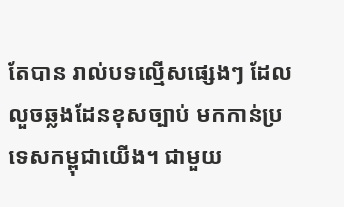តែបាន រាល់បទល្មើសផ្សេងៗ ដែលលួចឆ្លងដែនខុសច្បាប់ មកកាន់ប្រទេសកម្ពុជាយើង។ ជាមួយ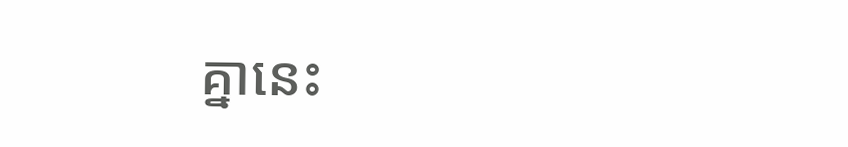គ្នានេះ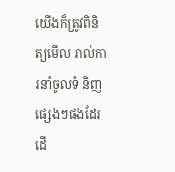យើងក៏ត្រូវពិនិត្យមើល រាល់ការនាំចូលទំ និញផ្សេងៗផងដែរ ដើ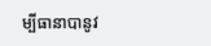ម្បីធានាបានូវ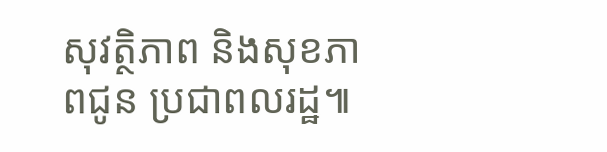សុវត្ថិភាព និងសុខភាពជូន ប្រជាពលរដ្ឋ៕